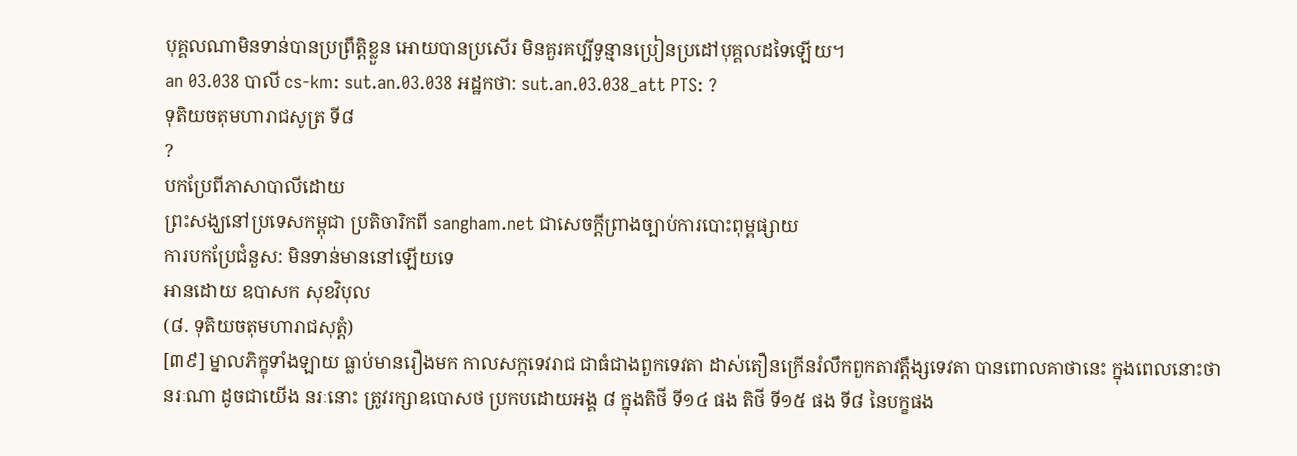បុគ្គលណាមិនទាន់បានប្រព្រឹត្តិខ្លួន អោយបានប្រសើរ មិនគួរគប្បីទូន្មានប្រៀនប្រដៅបុគ្គលដទៃឡើយ។
an 03.038 បាលី cs-km: sut.an.03.038 អដ្ឋកថា: sut.an.03.038_att PTS: ?
ទុតិយចតុមហារាជសូត្រ ទី៨
?
បកប្រែពីភាសាបាលីដោយ
ព្រះសង្ឃនៅប្រទេសកម្ពុជា ប្រតិចារិកពី sangham.net ជាសេចក្តីព្រាងច្បាប់ការបោះពុម្ពផ្សាយ
ការបកប្រែជំនួស: មិនទាន់មាននៅឡើយទេ
អានដោយ ឧបាសក សុខវិបុល
(៨. ទុតិយចតុមហារាជសុត្តំ)
[៣៩] ម្នាលភិក្ខុទាំងឡាយ ធ្លាប់មានរឿងមក កាលសក្កទេវរាជ ជាធំជាងពួកទេវតា ដាស់តឿនក្រើនរំលឹកពួកតាវត្តឹង្សទេវតា បានពោលគាថានេះ ក្នុងពេលនោះថា
នរៈណា ដូចជាយើង នរៈនោះ ត្រូវរក្សាឧបោសថ ប្រកបដោយអង្គ ៨ ក្នុងតិថី ទី១៤ ផង តិថី ទី១៥ ផង ទី៨ នៃបក្ខផង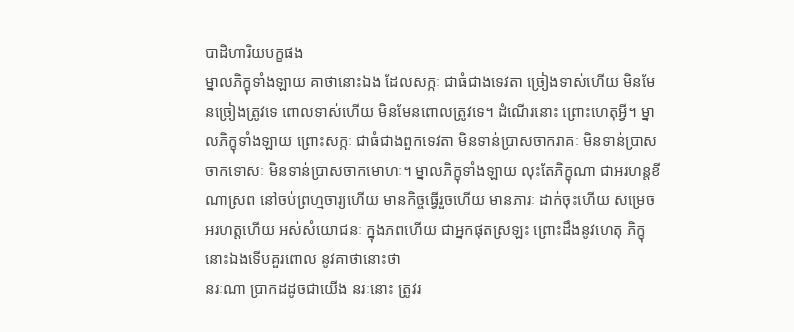បាដិហារិយបក្ខផង
ម្នាលភិក្ខុទាំងឡាយ គាថានោះឯង ដែលសក្កៈ ជាធំជាងទេវតា ច្រៀងទាស់ហើយ មិនមែនច្រៀងត្រូវទេ ពោលទាស់ហើយ មិនមែនពោលត្រូវទេ។ ដំណើរនោះ ព្រោះហេតុអ្វី។ ម្នាលភិក្ខុទាំងឡាយ ព្រោះសក្កៈ ជាធំជាងពួកទេវតា មិនទាន់ប្រាសចាករាគៈ មិនទាន់ប្រាសចាកទោសៈ មិនទាន់ប្រាសចាកមោហៈ។ ម្នាលភិក្ខុទាំងឡាយ លុះតែភិក្ខុណា ជាអរហន្តខីណាស្រព នៅចប់ព្រហ្មចារ្យហើយ មានកិច្ចធ្វើរួចហើយ មានភារៈ ដាក់ចុះហើយ សម្រេចអរហត្តហើយ អស់សំយោជនៈ ក្នុងភពហើយ ជាអ្នកផុតស្រឡះ ព្រោះដឹងនូវហេតុ ភិក្ខុនោះឯងទើបគួរពោល នូវគាថានោះថា
នរៈណា ប្រាកដដូចជាយើង នរៈនោះ ត្រូវរ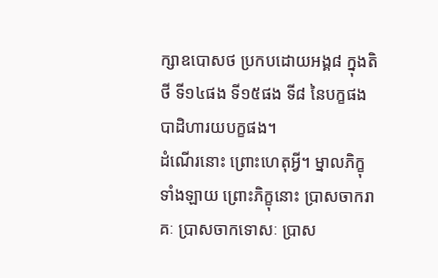ក្សាឧបោសថ ប្រកបដោយអង្គ៨ ក្នុងតិថី ទី១៤ផង ទី១៥ផង ទី៨ នៃបក្ខផង បាដិហារយបក្ខផង។
ដំណើរនោះ ព្រោះហេតុអ្វី។ ម្នាលភិក្ខុទាំងឡាយ ព្រោះភិក្ខុនោះ ប្រាសចាករាគៈ ប្រាសចាកទោសៈ ប្រាស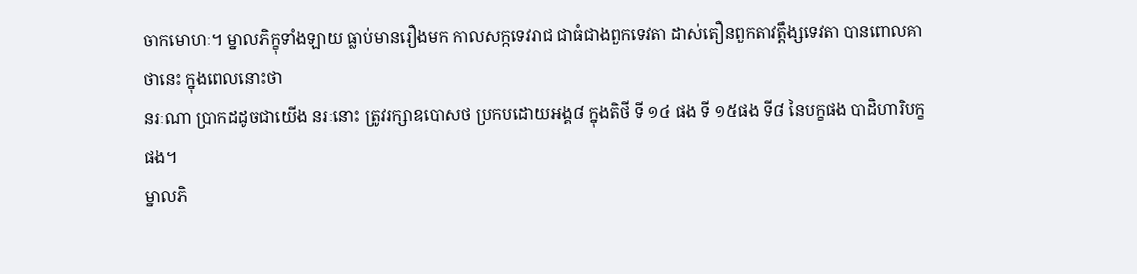ចាកមោហៈ។ ម្នាលភិក្ខុទាំងឡាយ ធ្លាប់មានរឿងមក កាលសក្កទេវរាជ ជាធំជាងពួកទេវតា ដាស់តឿនពួកតាវត្តឹង្សទេវតា បានពោលគាថានេះ ក្នុងពេលនោះថា
នរៈណា ប្រាកដដូចជាយើង នរៈនោះ ត្រូវរក្សាឧបោសថ ប្រកបដោយអង្គ៨ ក្នុងតិថី ទី ១៤ ផង ទី ១៥ផង ទី៨ នៃបក្ខផង បាដិហារិបក្ខផង។
ម្នាលភិ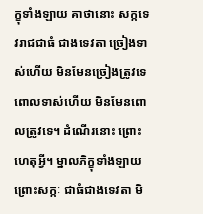ក្ខុទាំងឡាយ គាថានោះ សក្កទេវរាជជាធំ ជាងទេវតា ច្រៀងទាស់ហើយ មិនមែនច្រៀងត្រូវទេ ពោលទាស់ហើយ មិនមែនពោលត្រូវទេ។ ដំណើរនោះ ព្រោះហេតុអ្វី។ ម្នាលភិក្ខុទាំងឡាយ ព្រោះសក្កៈ ជាធំជាងទេវតា មិ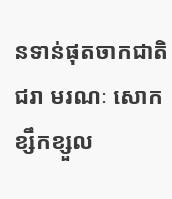នទាន់ផុតចាកជាតិ ជរា មរណៈ សោក ខ្សឹកខ្សួល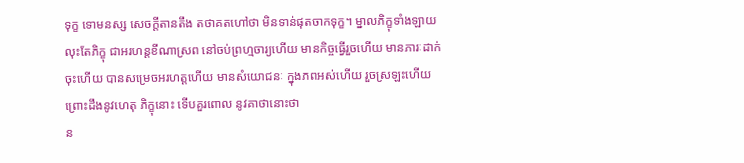ទុក្ខ ទោមនស្ស សេចក្ដីតានតឹង តថាគតហៅថា មិនទាន់ផុតចាកទុក្ខ។ ម្នាលភិក្ខុទាំងឡាយ លុះតែភិក្ខុ ជាអរហន្តខីណាស្រព នៅចប់ព្រហ្មចារ្យហើយ មានកិច្ចធ្វើរួចហើយ មានភារៈដាក់ចុះហើយ បានសម្រេចអរហត្តហើយ មានសំយោជនៈ ក្នុងភពអស់ហើយ រួចស្រឡះហើយ ព្រោះដឹងនូវហេតុ ភិក្ខុនោះ ទើបគួរពោល នូវគាថានោះថា
ន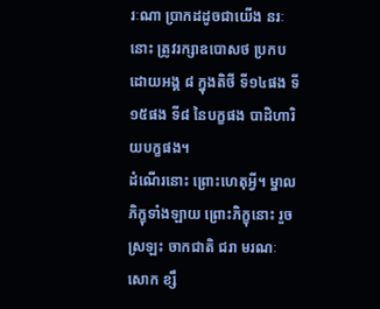រៈណា ប្រាកដដូចជាយើង នរៈនោះ ត្រូវរក្សាឧបោសថ ប្រកបដោយអង្គ ៨ ក្នុងតិថី ទី១៤ផង ទី១៥ផង ទី៨ នៃបក្ខផង បាដិហារិយបក្ខផង។
ដំណើរនោះ ព្រោះហេតុអ្វី។ ម្នាលភិក្ខុទាំងឡាយ ព្រោះភិក្ខុនោះ រួចស្រឡះ ចាកជាតិ ជរា មរណៈ សោក ខ្សឹ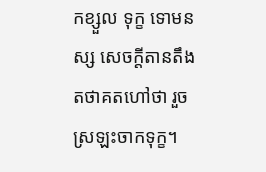កខ្សួល ទុក្ខ ទោមនស្ស សេចក្ដីតានតឹង តថាគតហៅថា រួចស្រឡះចាកទុក្ខ។